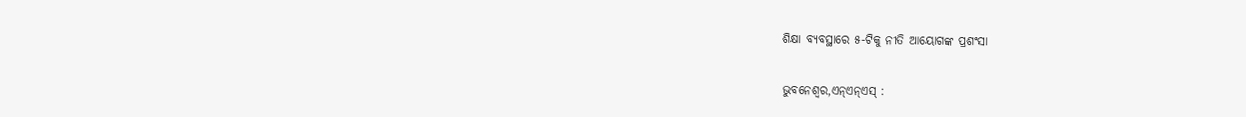ଶିକ୍ଷା ବ୍ୟବସ୍ଥାରେ ୫-ଟିକୁ ନୀତି ଆୟୋଗଙ୍କ ପ୍ରଶଂସା

ଭୁବନେଶ୍ୱର,ଏନ୍ଏନ୍ଏସ୍ :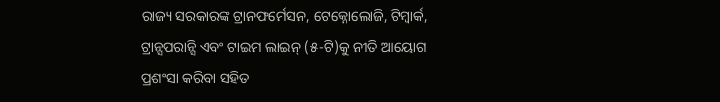ରାଜ୍ୟ ସରକାରଙ୍କ ଟ୍ରାନଫର୍ମେସନ, ଟେକ୍ନୋଲୋଜି, ଟିମ୍ୱାର୍କ, ଟ୍ରାନ୍ସପରାନ୍ସି ଏବଂ ଟାଇମ ଲାଇନ୍ (୫-ଟି)କୁ ନୀତି ଆୟୋଗ ପ୍ରଶଂସା କରିବା ସହିତ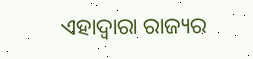ଏହାଦ୍ୱାରା ରାଜ୍ୟର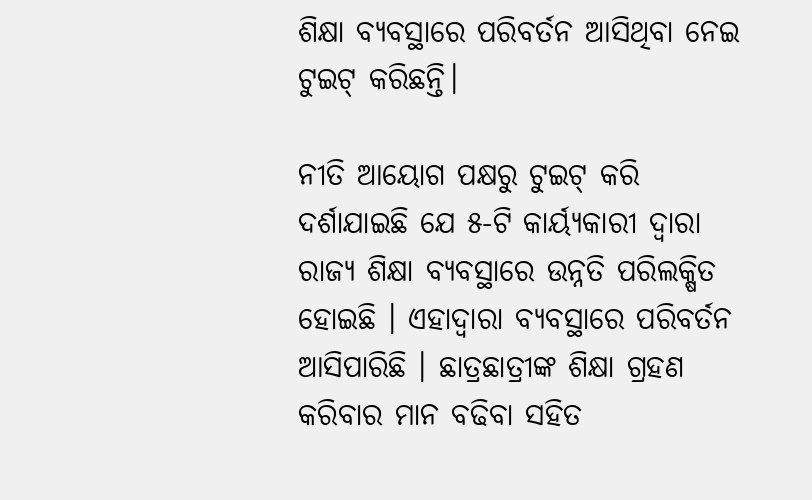ଶିକ୍ଷା ବ୍ୟବସ୍ଥାରେ ପରିବର୍ତନ ଆସିଥିବା ନେଇ ଟୁଇଟ୍ କରିଛନ୍ତି।

ନୀତି ଆୟୋଗ ପକ୍ଷରୁ ଟୁଇଟ୍ କରି ଦର୍ଶାଯାଇଛି ଯେ ୫-ଟି କାର୍ୟ୍ୟକାରୀ ଦ୍ୱାରା ରାଜ୍ୟ ଶିକ୍ଷା ବ୍ୟବସ୍ଥାରେ ଉନ୍ନତି ପରିଲକ୍ଷିତ ହୋଇଛି । ଏହାଦ୍ୱାରା ବ୍ୟବସ୍ଥାରେ ପରିବର୍ତନ ଆସିପାରିଛି । ଛାତ୍ରଛାତ୍ରୀଙ୍କ ଶିକ୍ଷା ଗ୍ରହଣ କରିବାର ମାନ ବଢିବା ସହିତ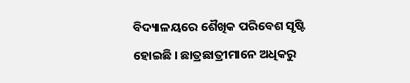ବିଦ୍ୟାଳୟରେ ଶୈଖିକ ପରିବେଶ ସୃଷ୍ଟି ହୋଇଛି । ଛାତ୍ରଛାତ୍ରୀମାନେ ଅଧିକରୁ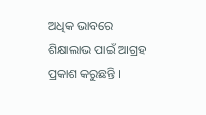ଅଧିକ ଭାବରେ ଶିକ୍ଷାଲାଭ ପାଇଁ ଆଗ୍ରହ ପ୍ରକାଶ କରୁଛନ୍ତି ।